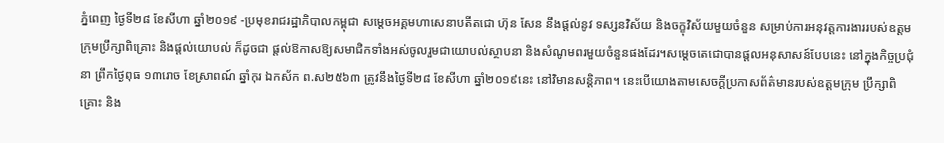ភ្នំពេញ ថ្ងៃទី២៨ ខែសីហា ឆ្នាំ២០១៩ -ប្រមុខរាជរដ្ឋាភិបាលកម្ពុជា សម្ដេចអគ្គមហាសេនាបតីតជោ ហ៊ុន សែន នឹងផ្ដល់នូវ ទស្សនវិស័យ និងចក្ខុវិស័យមួយចំនួន សម្រាប់ការអនុវត្តការងាររបស់ឧត្តមក្រុមប្រឹក្សាពិគ្រោះ និងផ្តល់យោបល់ ក៏ដូចជា ផ្តល់ឱកាសឱ្យសមាជិកទាំងអស់ចូលរួមជាយោបល់ស្ថាបនា និងសំណូមពរមួយចំនួនផងដែរ។សម្ដេចតេជោបានផ្ដលអនុសាសន៍បែបនេះ នៅក្នុងកិច្ចប្រជុំនា ព្រឹកថ្ងៃពុធ ១៣រោច ខែស្រាពណ៍ ឆ្នាំកុរ ឯកស័ក ព.ស២៥៦៣ ត្រូវនឹងថ្ងៃទី២៨ ខែសីហា ឆ្នាំ២០១៩នេះ នៅវិមានសន្តិភាព។ នេះបើយោងតាមសេចក្ដីប្រកាសព័ត៌មានរបស់ឧត្តមក្រុម ប្រឹក្សាពិគ្រោះ និង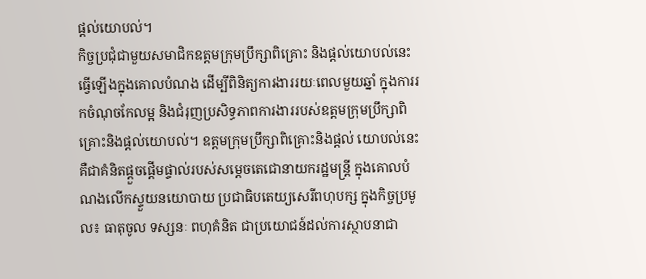ផ្តល់យោបល់។
កិច្ចប្រជុំជាមួយសមាជិកឧត្តមក្រុមប្រឹក្សាពិគ្រោះ និងផ្តល់យោបល់នេះ ធ្វើឡើងក្នុងគោលបំណង ដើម្បីពិនិត្យការងាររយៈពេលមួយឆ្នាំ ក្នុងការរកចំណុចកែលម្អ និងជំរុញប្រសិទ្ធភាពការងាររបស់ឧត្តមក្រុមប្រឹក្សាពិគ្រោះនិងផ្តល់យោបល់។ ឧត្ដមក្រុមប្រឹក្សាពិគ្រោះនិងផ្ដល់ យោបល់នេះ គឺជាគំនិតផ្ដួចផ្ដើមផ្ទាល់របស់សម្ដេចតេជោនាយករដ្ឋមន្ត្រី ក្នុងគោលបំណងលើកស្ទួយនយោបាយ ប្រជាធិបតេយ្យសេរីពហុបក្ស ក្នុងកិច្ចប្រមូល៖ ធាតុចូល ទស្សនៈ ពហុគំនិត ជាប្រយោជន៍ដល់ការស្ថាបនាជា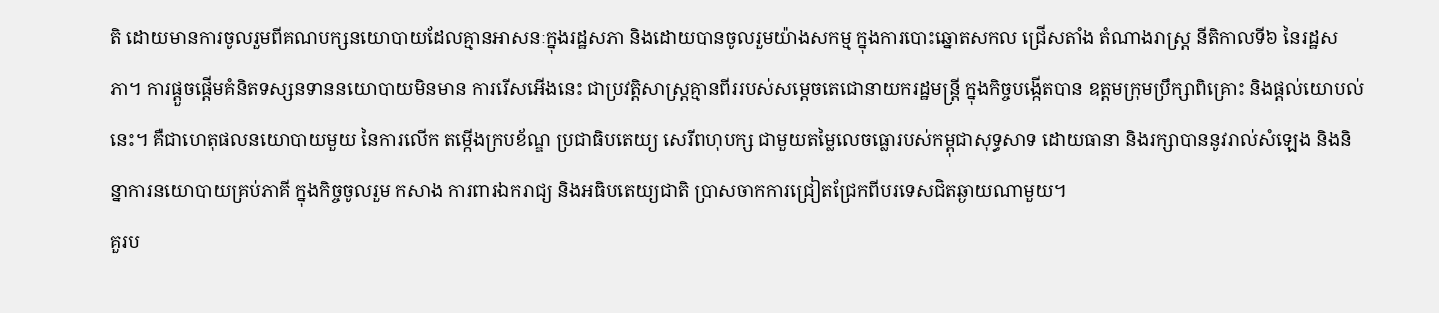តិ ដោយមានការចូលរួមពីគណបក្សនយោបាយដែលគ្មានអាសនៈក្នុងរដ្ឋសភា និងដោយបានចូលរួមយ៉ាងសកម្ម ក្នុងការបោះឆ្នោតសកល ជ្រើសតាំង តំណាងរាស្ត្រ នីតិកាលទី៦ នៃរដ្ឋសភា។ ការផ្ដួចផ្ដើមគំនិតទស្សនទាននយោបាយមិនមាន ការរើសអើងនេះ ជាប្រវត្តិសាស្ត្រគ្មានពីររបស់សម្ដេចតេជោនាយករដ្ឋមន្ត្រី ក្នុងកិច្ចបង្កើតបាន ឧត្ដមក្រុមប្រឹក្សាពិគ្រោះ និងផ្ដល់យោបល់នេះ។ គឺជាហេតុផលនយោបាយមួយ នៃការលើក តម្កើងក្របខ័ណ្ឌ ប្រជាធិបតេយ្យ សេរីពហុបក្ស ជាមួយតម្លៃលេចធ្លោរបស់កម្ពុជាសុទ្ធសាទ ដោយធានា និងរក្សាបាននូវរាល់សំឡេង និងនិន្នាការនយោបាយគ្រប់ភាគី ក្នុងកិច្ចចូលរួម កសាង ការពារឯករាជ្យ និងអធិបតេយ្យជាតិ ប្រាសចាកការជ្រៀតជ្រែកពីបរទេសជិតឆ្ងាយណាមួយ។
គួរប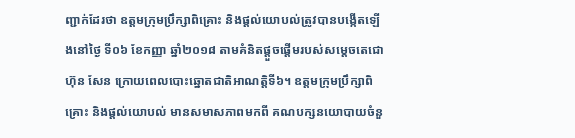ញ្ជាក់ដែរថា ឧត្តមក្រុមប្រឹក្សាពិគ្រោះ និងផ្តល់យោបល់ត្រូវបានបង្កើតឡើងនៅថ្ងៃ ទី០៦ ខែកញ្ញា ឆ្នាំ២០១៨ តាមគំនិតផ្តួចផ្តើមរបស់សម្តេចតេជោ ហ៊ុន សែន ក្រោយពេលបោះឆ្នោតជាតិអាណត្តិទី៦។ ឧត្តមក្រុមប្រឹក្សាពិគ្រោះ និងផ្តល់យោបល់ មានសមាសភាពមកពី គណបក្សនយោបាយចំនួ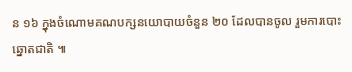ន ១៦ ក្នុងចំណោមគណបក្សនយោបាយចំនួន ២០ ដែលបានចូល រួមការបោះឆ្នោតជាតិ ៕